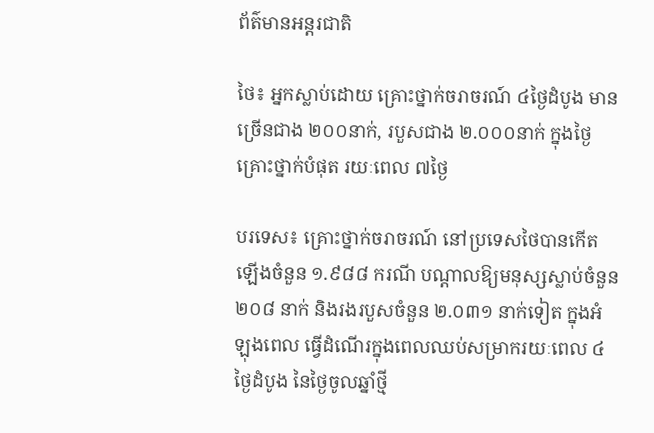ព័ត៌មានអន្តរជាតិ

ថៃ៖ អ្នកស្លាប់ដោយ គ្រោះថ្នាក់ចរាចរណ៍ ៤ថ្ងៃដំបូង មានច្រើនជាង ២០០នាក់, របួសជាង ២.០០០នាក់ ក្នុងថ្ងៃ គ្រោះថ្នាក់បំផុត រយៈពេល ៧ថ្ងៃ

បរទេស៖ គ្រោះថ្នាក់ចរាចរណ៍ នៅប្រទេសថៃបានកើតឡើងចំនួន ១.៩៨៨ ករណី បណ្តាលឱ្យមនុស្សស្លាប់ចំនួន ២០៨ នាក់ និងរងរបួសចំនួន ២.០៣១ នាក់ទៀត ក្នុងអំឡុងពេល ធ្វើដំណើរក្នុងពេលឈប់សម្រាករយៈពេល ៤ ថ្ងៃដំបូង នៃថ្ងៃចូលឆ្នាំថ្មី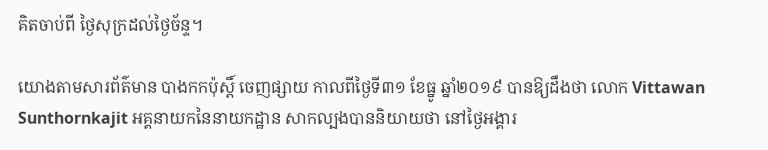គិតចាប់ពី ថ្ងៃសុក្រដល់ថ្ងៃច័ន្ទ។

យោងតាមសារព័ត៌មាន បាងកកប៉ុស្តិ៍ ចេញផ្សាយ កាលពីថ្ងៃទី៣១ ខែធ្នូ ឆ្នាំ២០១៩ បានឱ្យដឹងថា លោក Vittawan Sunthornkajit អគ្គនាយកនៃនាយកដ្ឋាន សាកល្បងបាននិយាយថា នៅថ្ងៃអង្គារ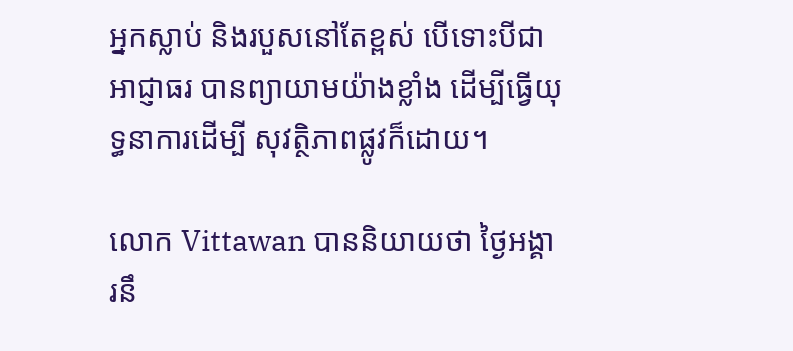អ្នកស្លាប់ និងរបួសនៅតែខ្ពស់ បើទោះបីជាអាជ្ញាធរ បានព្យាយាមយ៉ាងខ្លាំង ដើម្បីធ្វើយុទ្ធនាការដើម្បី សុវត្ថិភាពផ្លូវក៏ដោយ។

លោក Vittawan បាននិយាយថា ថ្ងៃអង្គារនឹ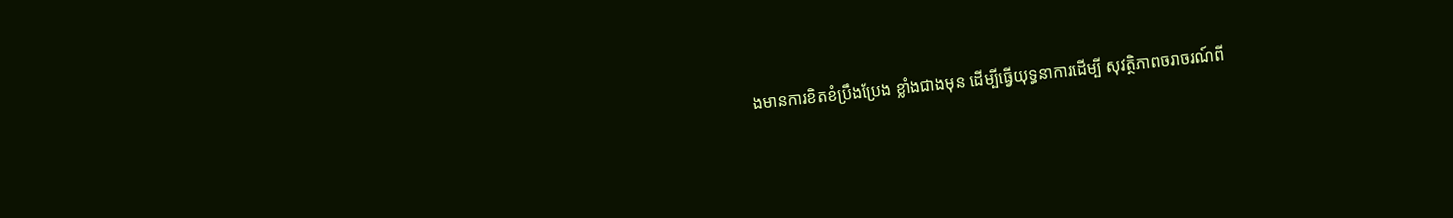ងមានការខិតខំប្រឹងប្រែង ខ្លាំងជាងមុន ដើម្បីធ្វើយុទ្ធនាការដើម្បី សុវត្ថិភាពចរាចរណ៍ពី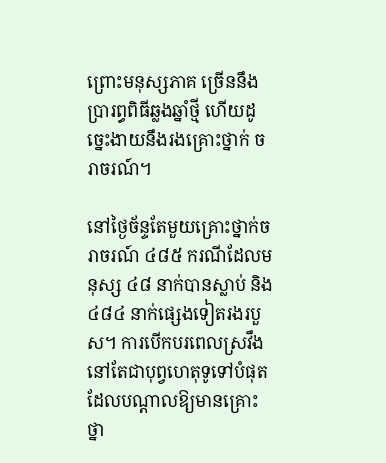ព្រោះមនុស្សភាគ ច្រើននឹងប្រារព្ធពិធីឆ្លងឆ្នាំថ្មី ហើយដូច្នេះងាយនឹងរងគ្រោះថ្នាក់ ចរាចរណ៍។

នៅថ្ងៃច័ន្ទតែមួយគ្រោះថ្នាក់ចរាចរណ៍ ៤៨៥ ករណីដែលមនុស្ស ៤៨ នាក់បានស្លាប់ និង ៤៨៤ នាក់ផ្សេងទៀតរងរបួស។ ការបើកបរពេលស្រវឹង នៅតែជាបុព្វហេតុទូទៅបំផុតដែលបណ្តាលឱ្យមានគ្រោះថ្នា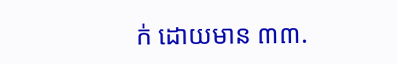ក់ ដោយមាន ៣៣.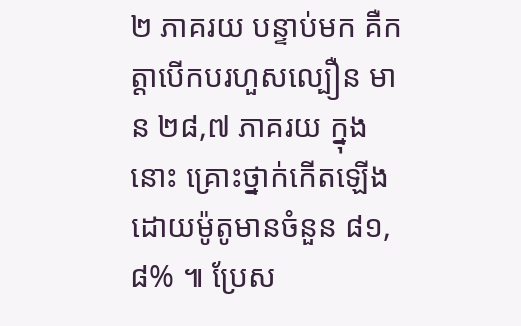២ ភាគរយ បន្ទាប់មក គឺកត្តាបើកបរហួសល្បឿន មាន ២៨,៧ ភាគរយ ក្នុងនោះ គ្រោះថ្នាក់កើតឡើងដោយម៉ូតូមានចំនួន ៨១,៨% ៕ ប្រែស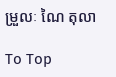ម្រួលៈ ណៃ តុលា

To Top